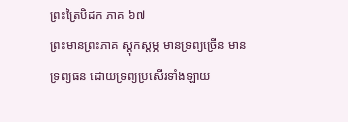ព្រះត្រៃបិដក ភាគ ៦៧
ព្រះមានព្រះភាគ ស្តុកស្តម្ភ មានទ្រព្យច្រើន មានទ្រព្យធន ដោយទ្រព្យប្រសើរទាំងឡាយ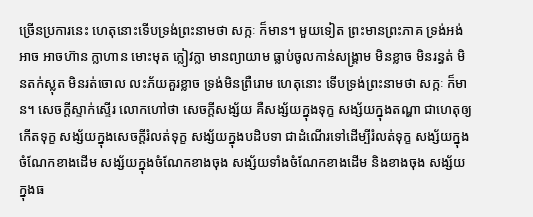ច្រើនប្រការនេះ ហេតុនោះទើបទ្រង់ព្រះនាមថា សក្កៈ ក៏មាន។ មួយទៀត ព្រះមានព្រះភាគ ទ្រង់អង់អាច អាចហ៊ាន ក្លាហាន មោះមុត ក្លៀវក្លា មានព្យាយាម ធ្លាប់ចូលកាន់សង្គ្រាម មិនខ្លាច មិនរន្ធត់ មិនតក់ស្លុត មិនរត់ចោល លះភ័យគួរខ្លាច ទ្រង់មិនព្រឺរោម ហេតុនោះ ទើបទ្រង់ព្រះនាមថា សក្កៈ ក៏មាន។ សេចក្តីស្ទាក់ស្ទើរ លោកហៅថា សេចក្តីសង្ស័យ គឺសង្ស័យក្នុងទុក្ខ សង្ស័យក្នុងតណ្ហា ជាហេតុឲ្យកើតទុក្ខ សង្ស័យក្នុងសេចក្តីរំលត់ទុក្ខ សង្ស័យក្នុងបដិបទា ជាដំណើរទៅដើម្បីរំលត់ទុក្ខ សង្ស័យក្នុងចំណែកខាងដើម សង្ស័យក្នុងចំណែកខាងចុង សង្ស័យទាំងចំណែកខាងដើម និងខាងចុង សង្ស័យក្នុងធ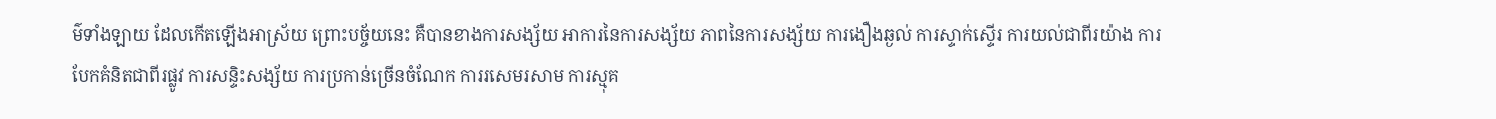ម៌ទាំងឡាយ ដែលកើតឡើងអាស្រ័យ ព្រោះបច្ច័យនេះ គឺបានខាងការសង្ស័យ អាការនៃការសង្ស័យ ភាពនៃការសង្ស័យ ការងឿងឆ្ងល់ ការស្ទាក់ស្ទើរ ការយល់ជាពីរយ៉ាង ការបែកគំនិតជាពីរផ្លូវ ការសន្ទិះសង្ស័យ ការប្រកាន់ច្រើនចំណែក ការរសេមរសាម ការស្មុគ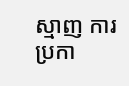ស្មាញ ការប្រកា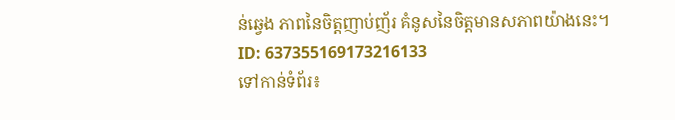ន់ឆ្វេង ភាពនៃចិត្តញាប់ញ័រ គំនូសនៃចិត្តមានសភាពយ៉ាងនេះ។
ID: 637355169173216133
ទៅកាន់ទំព័រ៖